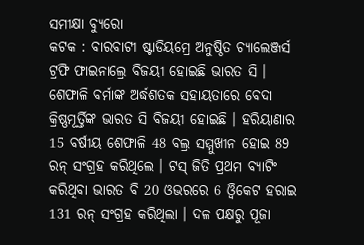ସମୀକ୍ଷା ବ୍ୟୁରୋ
କଟକ : ବାରବାଟୀ ଷ୍ଟାଡିୟମ୍ରେ ଅନୁଷ୍ଠିତ ଚ୍ୟାଲେଞ୍ଜର୍ସ ଟ୍ରଫି ଫାଇନାଲ୍ରେ ବିଜୟୀ ହୋଇଛି ଭାରତ ସି । ଶେଫାଳି ବର୍ମାଙ୍କ ଅର୍ଦ୍ଧଶତକ ସହାୟତାରେ ବେଦା କ୍ରିଷ୍ଣମୂର୍ତ୍ତିଙ୍କ ଭାରତ ସି ବିଜୟୀ ହୋଇଛି । ହରିୟାଣାର 15 ବର୍ଷୀୟ ଶେଫାଳି 48 ବଲ୍ର ସମ୍ମୁଖୀନ ହୋଇ 89 ରନ୍ ସଂଗ୍ରହ କରିଥିଲେ । ଟସ୍ ଜିତି ପ୍ରଥମ ବ୍ୟାଟିଂ କରିଥିବା ଭାରତ ବି 20 ଓଭରରେ 6 ଓ୍ବିକେଟ ହରାଇ 131 ରନ୍ ସଂଗ୍ରହ କରିଥିଲା । ଦଳ ପକ୍ଷରୁ ପୂଜା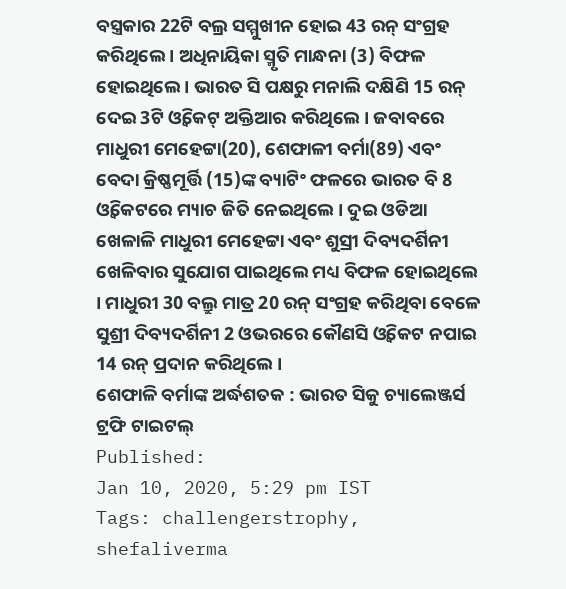ବସ୍ତ୍ରକାର 22ଟି ବଲ୍ର ସମ୍ମୁଖୀନ ହୋଇ 43 ରନ୍ ସଂଗ୍ରହ କରିଥିଲେ । ଅଧିନାୟିକା ସ୍ମୃତି ମାନ୍ଧନା (3) ବିଫଳ ହୋଇଥିଲେ । ଭାରତ ସି ପକ୍ଷରୁ ମନାଲି ଦକ୍ଷିଣି 15 ରନ୍ ଦେଇ 3ଟି ଓ୍ବିକେଟ୍ ଅକ୍ତିଆର କରିଥିଲେ । ଜବାବରେ ମାଧୁରୀ ମେହେଟ୍ଟା(20), ଶେଫାଳୀ ବର୍ମା(89) ଏବଂ ବେଦା କ୍ରିଷ୍ଣମୂର୍ତ୍ତି (15)ଙ୍କ ବ୍ୟାଟିଂ ଫଳରେ ଭାରତ ବି 8 ଓ୍ବିକେଟରେ ମ୍ୟାଚ ଜିତି ନେଇଥିଲେ । ଦୁଇ ଓଡିଆ ଖେଳାଳି ମାଧୁରୀ ମେହେଟ୍ଟା ଏବଂ ଶୁସ୍ରୀ ଦିବ୍ୟଦର୍ଶିନୀ ଖେଳିବାର ସୁଯୋଗ ପାଇଥିଲେ ମଧ୍ୟ ବିଫଳ ହୋଇଥିଲେ । ମାଧୁରୀ 30 ବଲ୍ରୁ ମାତ୍ର 20 ରନ୍ ସଂଗ୍ରହ କରିଥିବା ବେଳେ ସୁଶ୍ରୀ ଦିବ୍ୟଦର୍ଶିନୀ 2 ଓଭରରେ କୌଣସି ଓ୍ବିକେଟ ନପାଇ 14 ରନ୍ ପ୍ରଦାନ କରିଥିଲେ ।
ଶେଫାଳି ବର୍ମାଙ୍କ ଅର୍ଦ୍ଧଶତକ : ଭାରତ ସିକୁ ଚ୍ୟାଲେଞ୍ଜର୍ସ ଟ୍ରଫି ଟାଇଟଲ୍
Published:
Jan 10, 2020, 5:29 pm IST
Tags: challengerstrophy, shefaliverma